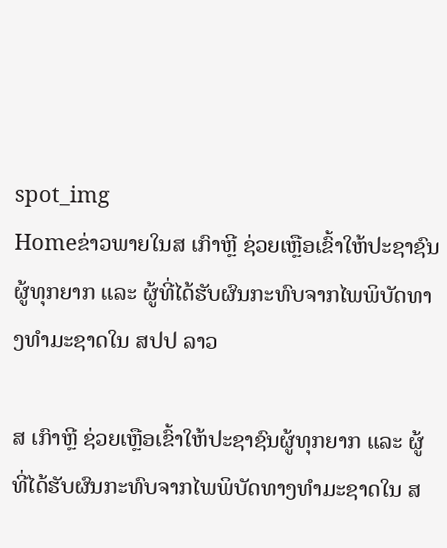spot_img
Homeຂ່າວພາຍໃນສ ເກົາຫຼີ ຊ່ວຍເຫຼືອເຂົ້າໃຫ້ປະຊາຊົນຜູ້ທຸກຍາກ ແລະ ຜູ້ທີ່ໄດ້ຮັບຜົນກະທົບຈາກໄພພິບັດທາງທຳມະຊາດໃນ ສປປ ລາວ

ສ ເກົາຫຼີ ຊ່ວຍເຫຼືອເຂົ້າໃຫ້ປະຊາຊົນຜູ້ທຸກຍາກ ແລະ ຜູ້ທີ່ໄດ້ຮັບຜົນກະທົບຈາກໄພພິບັດທາງທຳມະຊາດໃນ ສ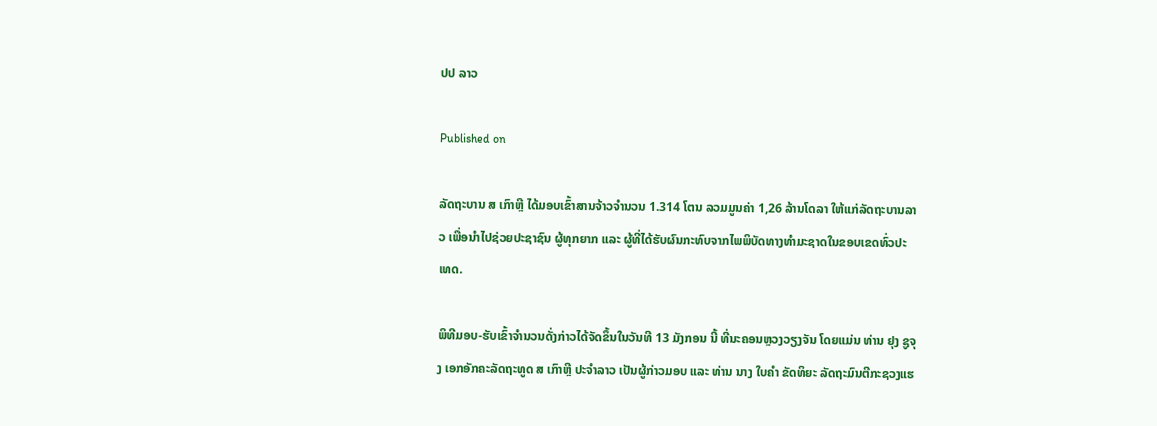ປປ ລາວ

Published on

ລັດຖະບານ ສ ເກົາຫຼີ ໄດ້ມອບເຂົ້າສານຈ້າວຈຳນວນ 1.314 ໂຕນ ລວມມູນຄ່າ 1,26 ລ້ານໂດລາ ໃຫ້ແກ່ລັດຖະບານລາວ ເພື່ອນຳໄປຊ່ວຍປະຊາຊົນ ຜູ້ທຸກຍາກ ແລະ ຜູ້ທີ່ໄດ້ຮັບຜົນກະທົບຈາກໄພພິບັດທາງທຳມະຊາດໃນຂອບເຂດທົ່ວປະເທດ.

ພິທີມອບ-ຮັບເຂົ້າຈຳນວນດັ່ງກ່າວໄດ້ຈັດຂຶ້ນໃນວັນທີ 13 ມັງກອນ ນີ້ ທີ່ນະຄອນຫຼວງວຽງຈັນ ໂດຍແມ່ນ ທ່ານ ຢຸງ ຊູຈຸງ ເອກອັກຄະລັດຖະທູດ ສ ເກົາຫຼີ ປະຈຳລາວ ເປັນຜູ້ກ່າວມອບ ແລະ ທ່ານ ນາງ ໃບຄໍາ ຂັດທິຍະ ລັດຖະມົນຕີກະຊວງແຮ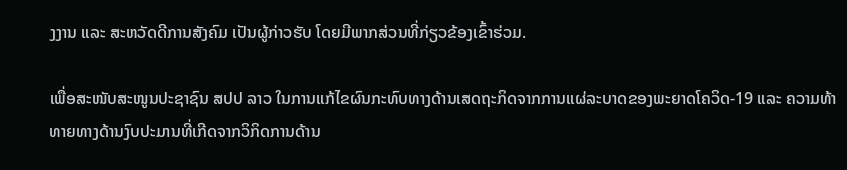ງງານ ແລະ ສະຫວັດດີການສັງຄົມ ເປັນຜູ້ກ່າວຮັບ ໂດຍມີພາກສ່ວນທີ່ກ່ຽວຂ້ອງເຂົ້າຮ່ວມ.

ເພື່ອສະໜັບສະໜູນປະຊາຊົນ ສປປ ລາວ ໃນການແກ້ໄຂຜົນກະທົບທາງດ້ານເສດຖະກິດຈາກການແຜ່ລະບາດຂອງພະຍາດໂຄວິດ-19 ແລະ ຄວາມທ້າທາຍທາງດ້ານງົບປະມານທີ່ເກີດຈາກວິກິດການດ້ານ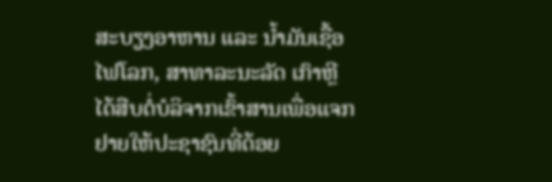ສະບຽງອາຫານ ແລະ ນ້ຳມັນເຊື້ອໄຟໂລກ, ສາທາລະນະລັດ ເກົາຫຼີ ໄດ້ສືບຕໍ່ບໍລິຈາກເຂົ້າສານເພື່ອແຈກຢາຍໃຫ້ປະຊາຊົນທີ່ດ້ອຍ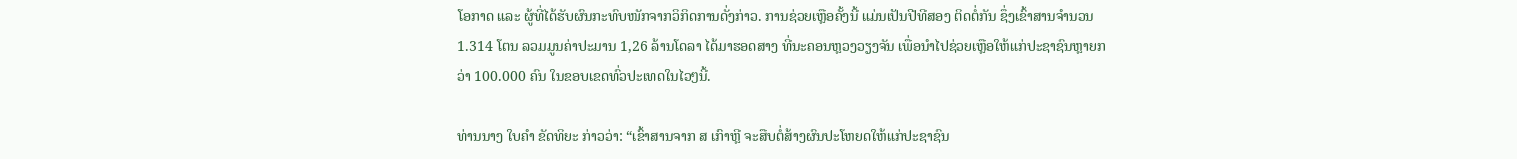ໂອກາດ ແລະ ຜູ້ທີ່ໄດ້ຮັບຜົນກະທົບໜັກຈາກວິກິດການດັ່ງກ່າວ. ການຊ່ວຍເຫຼືອຄັ້ງນີ້ ແມ່ນເປັນປີທີສອງ ຕິດຕໍ່ກັນ ຊຶ່ງເຂົ້າສານຈຳນວນ 1.314 ໂຕນ ລວມມູນຄ່າປະມານ 1,26 ລ້ານໂດລາ ໄດ້ມາຮອດສາງ ທີ່ນະຄອນຫຼວງວຽງຈັນ ເພື່ອນຳໄປຊ່ວຍເຫຼືອໃຫ້ແກ່ປະຊາຊົນຫຼາຍກວ່າ 100.000 ຄົນ ໃນຂອບເຂດທົ່ວປະເທດໃນໄວໆນີ້.

ທ່ານນາງ ໃບຄຳ ຂັດທິຍະ ກ່າວວ່າ: “ເຂົ້າສານຈາກ ສ ເກົາຫຼີ ຈະສືບຕໍ່ສ້າງຜົນປະໂຫຍດໃຫ້ແກ່ປະຊາຊົນ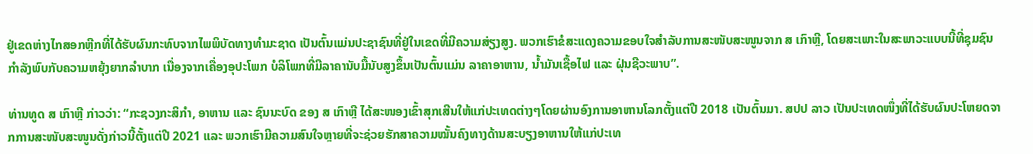ຢູ່ເຂດຫ່າງໄກສອກຫຼີກທີ່ໄດ້ຮັບຜົນກະທົບຈາກໄພພິບັດທາງທຳມະຊາດ ເປັນຕົ້ນແມ່ນປະຊາຊົນທີ່ຢູ່ໃນເຂດທີ່ມີຄວາມສ່ຽງສູງ. ພວກເຮົາຂໍສະແດງຄວາມຂອບໃຈສໍາລັບການສະໜັບສະໜູນຈາກ ສ ເກົາຫຼີ, ໂດຍສະເພາະໃນສະພາວະແບບນີ້ທີ່ຊຸມຊົນກຳລັງພົບກັບຄວາມຫຍຸ້ງຍາກລຳບາກ ເນື່ອງຈາກເຄື່ອງອຸປະໂພກ ບໍລິໂພກທີ່ມີລາຄານັບມື້ນັບສູງຂຶ້ນເປັນຕົ້ນແມ່ນ ລາຄາອາຫານ, ນໍ້າມັນເຊື້ອໄຟ ແລະ ຝຸ່ນຊີວະພາບ”.

ທ່ານທູດ ສ ເກົາຫຼີ ກ່າວວ່າ: “ກະຊວງກະສິກຳ, ອາຫານ ແລະ ຊົນນະບົດ ຂອງ ສ ເກົາຫຼີ ໄດ້ສະໜອງເຂົ້າສຸກເສີນໃຫ້ແກ່ປະເທດຕ່າງໆໂດຍຜ່ານອົງການອາຫານໂລກຕັ້ງແຕ່ປີ 2018 ເປັນຕົ້ນມາ. ສປປ ລາວ ເປັນປະເທດໜຶ່ງທີ່ໄດ້ຮັບຜົນປະໂຫຍດຈາກການສະໜັບສະໜູນດັ່ງກ່າວນີ້ຕັ້ງແຕ່ປີ 2021 ແລະ ພວກເຮົາມີຄວາມສົນໃຈຫຼາຍທີ່ຈະຊ່ວຍຮັກສາຄວາມໝັ້ນຄົງທາງດ້ານສະບຽງອາຫານໃຫ້ແກ່ປະເທ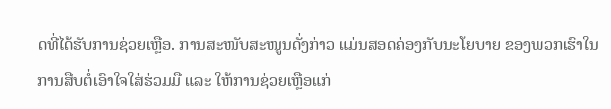ດທີ່ໄດ້ຮັບການຊ່ວຍເຫຼືອ. ການສະໜັບສະໜູນດັ່ງກ່າວ ແມ່ນສອດຄ່ອງກັບນະໂຍບາຍ ຂອງພວກເຮົາໃນການສືບຕໍ່ເອົາໃຈໃສ່ຮ່ວມມື ແລະ ໃຫ້ການຊ່ວຍເຫຼືອແກ່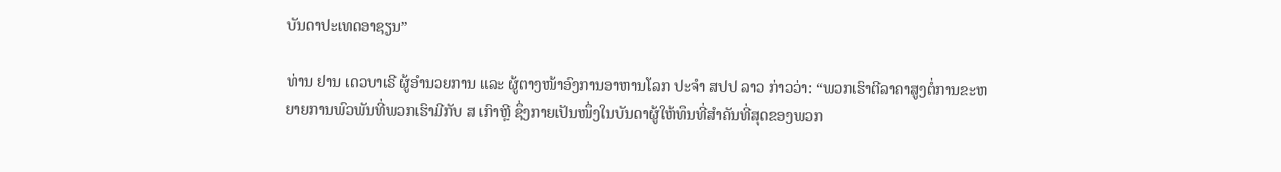ບັນດາປະເທດອາຊຽນ”

ທ່ານ ຢານ ເດວບາເຣີ ຜູ້ອໍານວຍການ ແລະ ຜູ້ຕາງໜ້າອົງການອາຫານໂລກ ປະຈໍາ ສປປ ລາວ ກ່າວວ່າ: “ພວກເຮົາຕີລາຄາສູງຕໍ່ການຂະຫຍາຍການພົວພັນທີ່ພວກເຮົາມີກັບ ສ ເກົາຫຼີ ຊຶ່ງກາຍເປັນໜຶ່ງໃນບັນດາຜູ້ໃຫ້ທຶນທີ່ສຳຄັນທີ່ສຸດຂອງພວກ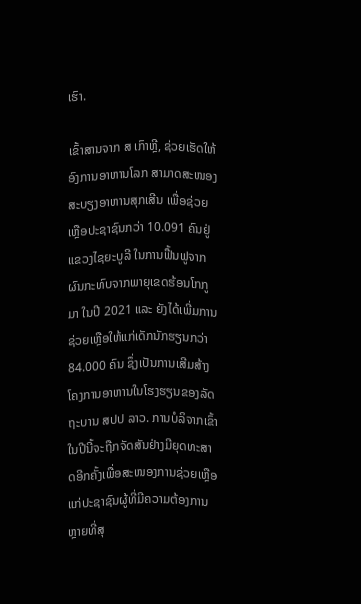ເຮົາ.

ເຂົ້າສານຈາກ ສ ເກົາຫຼີ, ຊ່ວຍເຮັດໃຫ້ອົງການອາຫານໂລກ ສາມາດສະໜອງສະບຽງອາຫານສຸກເສີນ ເພື່ອຊ່ວຍເຫຼືອປະຊາຊົນກວ່າ 10.091 ຄົນຢູ່ແຂວງໄຊຍະບູລີ ໃນການຟື້ນຟູຈາກຜົນກະທົບຈາກພາຍຸເຂດຮ້ອນໂກກູມາ ໃນປີ 2021 ແລະ ຍັງໄດ້ເພີ່ມການຊ່ວຍເຫຼືອໃຫ້ແກ່ເດັກນັກຮຽນກວ່າ 84.000 ຄົນ ຊຶ່ງເປັນການເສີມສ້າງໂຄງການອາຫານໃນໂຮງຮຽນຂອງລັດຖະບານ ສປປ ລາວ. ການບໍລິຈາກເຂົ້າ ໃນປີນີ້ຈະຖືກຈັດສັນຢ່າງມີຍຸດທະສາດອີກຄັ້ງເພື່ອສະໜອງການຊ່ວຍເຫຼືອແກ່ປະຊາຊົນຜູ້ທີ່ມີຄວາມຕ້ອງການຫຼາຍທີ່ສຸ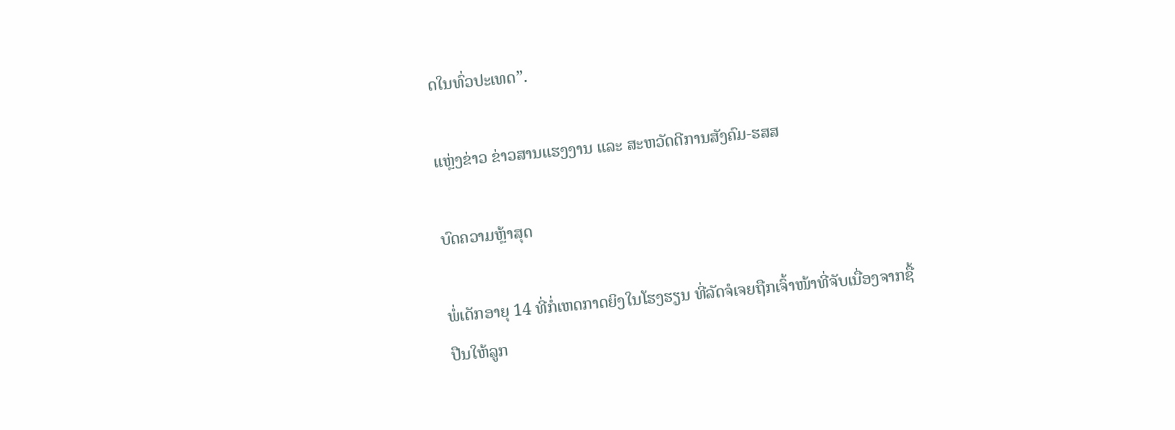ດໃນທົ່ວປະເທດ”.

ແຫຼ່ງຂ່າວ ຂ່າວສານແຮງງານ ແລະ ສະຫວັດດີການສັງຄົມ-ຮສສ

ບົດຄວາມຫຼ້າສຸດ

ພໍ່ເດັກອາຍຸ 14 ທີ່ກໍ່ເຫດກາດຍິງໃນໂຮງຮຽນ ທີ່ລັດຈໍເຈຍຖືກເຈົ້າໜ້າທີ່ຈັບເນື່ອງຈາກຊື້ປືນໃຫ້ລູກ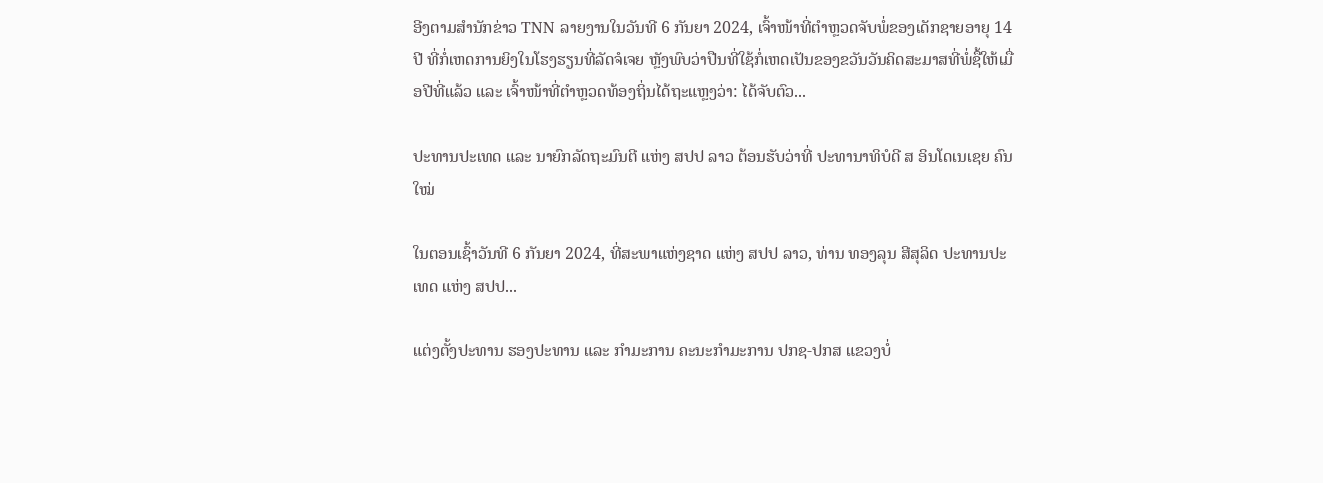ອີງຕາມສຳນັກຂ່າວ TNN ລາຍງານໃນວັນທີ 6 ກັນຍາ 2024, ເຈົ້າໜ້າທີ່ຕຳຫຼວດຈັບພໍ່ຂອງເດັກຊາຍອາຍຸ 14 ປີ ທີ່ກໍ່ເຫດການຍິງໃນໂຮງຮຽນທີ່ລັດຈໍເຈຍ ຫຼັງພົບວ່າປືນທີ່ໃຊ້ກໍ່ເຫດເປັນຂອງຂວັນວັນຄິດສະມາສທີ່ພໍ່ຊື້ໃຫ້ເມື່ອປີທີ່ແລ້ວ ແລະ ເຈົ້າໜ້າທີ່ຕຳຫຼວດທ້ອງຖິ່ນໄດ້ຖະແຫຼງວ່າ: ໄດ້ຈັບຕົວ...

ປະທານປະເທດ ແລະ ນາຍົກລັດຖະມົນຕີ ແຫ່ງ ສປປ ລາວ ຕ້ອນຮັບວ່າທີ່ ປະທານາທິບໍດີ ສ ອິນໂດເນເຊຍ ຄົນໃໝ່

ໃນຕອນເຊົ້າວັນທີ 6 ກັນຍາ 2024, ທີ່ສະພາແຫ່ງຊາດ ແຫ່ງ ສປປ ລາວ, ທ່ານ ທອງລຸນ ສີສຸລິດ ປະທານປະເທດ ແຫ່ງ ສປປ...

ແຕ່ງຕັ້ງປະທານ ຮອງປະທານ ແລະ ກຳມະການ ຄະນະກຳມະການ ປກຊ-ປກສ ແຂວງບໍ່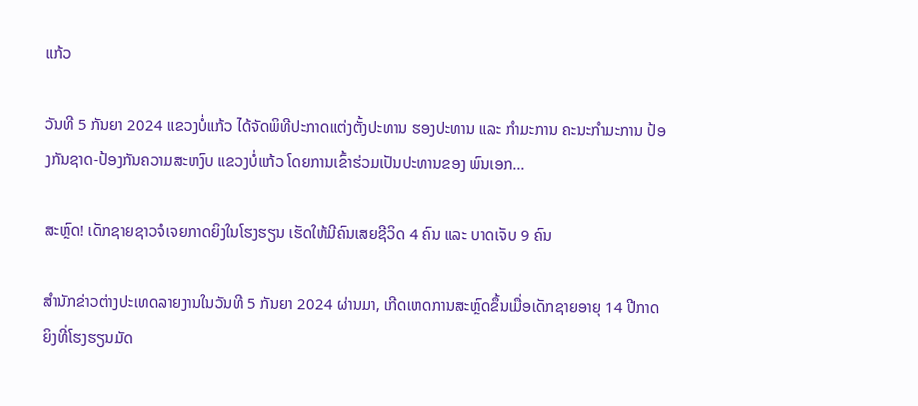ແກ້ວ

ວັນທີ 5 ກັນຍາ 2024 ແຂວງບໍ່ແກ້ວ ໄດ້ຈັດພິທີປະກາດແຕ່ງຕັ້ງປະທານ ຮອງປະທານ ແລະ ກຳມະການ ຄະນະກຳມະການ ປ້ອງກັນຊາດ-ປ້ອງກັນຄວາມສະຫງົບ ແຂວງບໍ່ແກ້ວ ໂດຍການເຂົ້າຮ່ວມເປັນປະທານຂອງ ພົນເອກ...

ສະຫຼົດ! ເດັກຊາຍຊາວຈໍເຈຍກາດຍິງໃນໂຮງຮຽນ ເຮັດໃຫ້ມີຄົນເສຍຊີວິດ 4 ຄົນ ແລະ ບາດເຈັບ 9 ຄົນ

ສຳນັກຂ່າວຕ່າງປະເທດລາຍງານໃນວັນທີ 5 ກັນຍາ 2024 ຜ່ານມາ, ເກີດເຫດການສະຫຼົດຂຶ້ນເມື່ອເດັກຊາຍອາຍຸ 14 ປີກາດຍິງທີ່ໂຮງຮຽນມັດ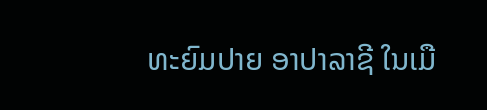ທະຍົມປາຍ ອາປາລາຊີ ໃນເມື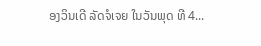ອງວິນເດີ ລັດຈໍເຈຍ ໃນວັນພຸດ ທີ 4...